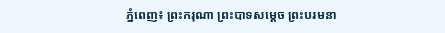ភ្នំពេញ៖ ព្រះករុណា ព្រះបាទសម្តេច ព្រះបរមនា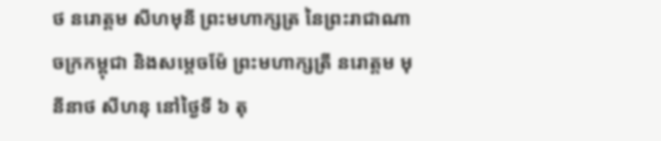ថ នរោត្តម សីហមុនី ព្រះមហាក្សត្រ នៃព្រះរាជាណាចក្រកម្ពុជា និងសម្តេចម៉ែ ព្រះមហាក្សត្រី នរោត្តម មុនីនាថ សីហនុ នៅថ្ងៃទី ៦ តុ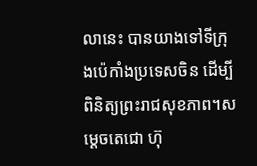លានេះ បានយាងទៅទីក្រុងប៉េកាំងប្រទេសចិន ដើម្បីពិនិត្យព្រះរាជសុខភាព។សម្ដេចតេជោ ហ៊ុ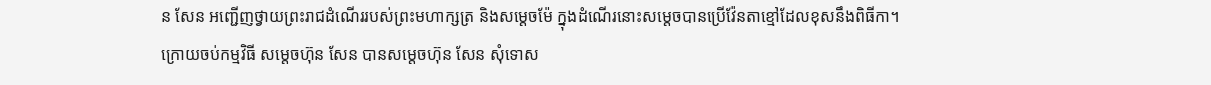ន សែន អញ្ជើញថ្វាយព្រះរាជដំណើររបស់ព្រះមហាក្សត្រ និងសម្តេចម៉ែ ក្នុងដំណើរនោះសម្តេចបានប្រើវ៉ែនតាខ្មៅដែលខុសនឹងពិធីកា។
ក្រោយចប់កម្មវិធី សម្តេចហ៊ុន សែន បានសម្តេចហ៊ុន សែន សុំទោស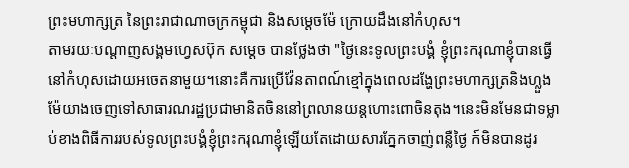ព្រះមហាក្សត្រ នៃព្រះរាជាណាចក្រកម្ពុជា និងសម្តេចម៉ែ ក្រោយដឹងនៅកំហុស។
តាមរយៈបណ្តាញសង្គមហ្វេសប៊ុក សម្តេច បានថ្លែងថា "ថ្ងៃនេះទូលព្រះបង្គំ ខ្ញុំព្រះករុណាខ្ញុំបានធ្វើនៅកំហុសដោយអចេតនាមួយ។នោះគឺការប្រើវ៉ែនតាពណ៍ខ្មៅក្នុងពេលដង្ហែព្រះមហាក្សត្រនិងហ្លួងម៉ែយាងចេញទៅសាធារណរដ្ឋប្រជាមានិតចិននៅព្រលានយន្តហោះពោចិនតុង។នេះមិនមែនជាទម្លាប់ខាងពិធីការរបស់ទូលព្រះបង្គំខ្ញុំព្រះករុណាខ្ញុំឡើយតែដោយសារភ្នែកចាញ់ពន្លឺថ្ងៃ ក៍មិនបានដូរ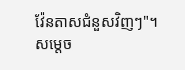វ៉ែនតាសជំនួសវិញៗ"។
សម្តេច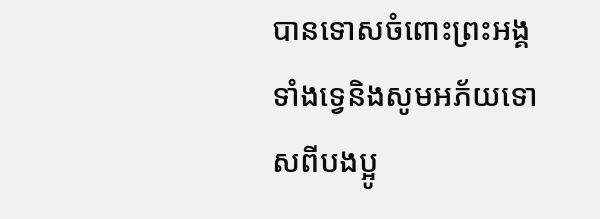បានទោសចំពោះព្រះអង្គទាំងទ្វេនិងសូមអភ័យទោសពីបងប្អូ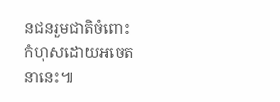នជនរួមជាតិចំពោះកំហុសដោយអចេតនានេះ៕